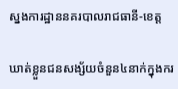ស្នងការដ្ឋាននគរបាលរាជធានី-ខេត្ត

ឃាត់ខ្លួនជនសង្ស័យចំនួន៤នាក់ក្នុងករ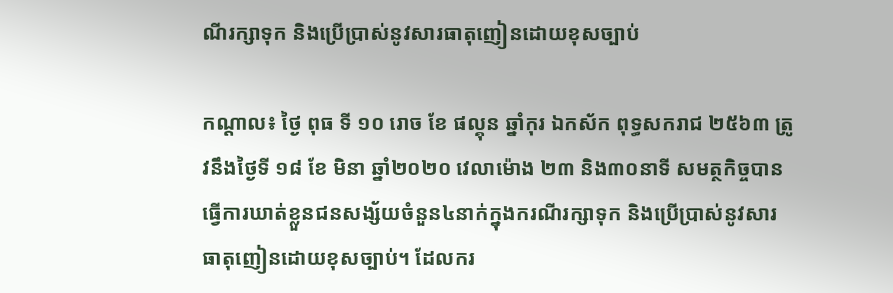ណីរក្សាទុក និងប្រើប្រាស់នូវសារធាតុញៀនដោយខុសច្បាប់

កណ្ដាល៖ ថ្ងៃ ពុធ ទី ១០ រោច ខែ ផល្គុន ឆ្នាំកុរ ឯកស័ក ពុទ្ធសករាជ ២៥៦៣ ត្រូវនឹងថ្ងៃទី ១៨ ខែ មិនា ឆ្នាំ២០២០ វេលាម៉ោង ២៣ និង៣០នាទី សមត្ថកិច្ចបានធ្វើការឃាត់ខ្លួនជនសង្ស័យចំនួន៤នាក់ក្នុងករណីរក្សាទុក និងប្រើប្រាស់នូវសារធាតុញៀនដោយខុសច្បាប់។ ដែលករ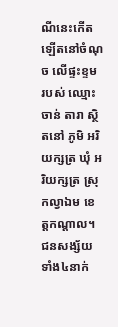ណីនេះកើតឡើតនៅចំណុច លើផ្ទះខ្ទម របស់ ឈ្មោះ ចាន់ តារា ស្ថិតនៅ ភូមិ អរិយក្សត្រ ឃុំ អរិយក្សត្រ ស្រុកល្វាឯម ខេត្តកណ្តាល។ ជនសង្ស័យទាំង៤នាក់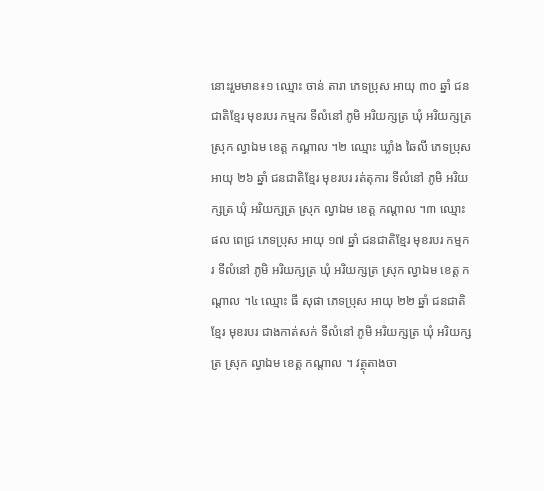នោះរួមមាន៖១ ឈ្មោះ ចាន់ តារា ភេទប្រុស អាយុ ៣០ ឆ្នាំ ជនជាតិខ្មែរ មុខរបរ កម្មករ ទីលំនៅ ភូមិ អរិយក្សត្រ ឃុំ អរិយក្សត្រ ស្រុក ល្វាឯម ខេត្ត កណ្តាល ។២ ឈ្មោះ ឃ្លាំង ឆៃលី ភេទប្រុស អាយុ ២៦ ឆ្នាំ ជនជាតិខ្មែរ មុខរបរ រត់តុការ ទីលំនៅ ភូមិ អរិយក្សត្រ ឃុំ អរិយក្សត្រ ស្រុក ល្វាឯម ខេត្ត កណ្តាល ។៣ ឈ្មោះ ផល ពេជ្រ ភេទប្រុស អាយុ ១៧ ឆ្នាំ ជនជាតិខ្មែរ មុខរបរ កម្មករ ទីលំនៅ ភូមិ អរិយក្សត្រ ឃុំ អរិយក្សត្រ ស្រុក ល្វាឯម ខេត្ត កណ្តាល ។៤ ឈ្មោះ ធី សុផា ភេទប្រុស អាយុ ២២ ឆ្នាំ ជនជាតិខ្មែរ មុខរបរ ជាងកាត់សក់ ទីលំនៅ ភូមិ អរិយក្សត្រ ឃុំ អរិយក្សត្រ ស្រុក ល្វាឯម ខេត្ត កណ្តាល ។ វត្ថុតាងចា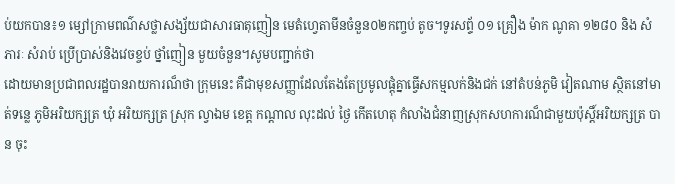ប់យកបាន៖១ ម្សៅក្រាមពណ៌សថ្លាសង្ស័យជាសារធាតុញៀន មេតំហ្វេតាមីនចំនួន០២កញ្ចប់ តូច។ទូរសព្ទ័ ០១ គ្រឿង ម៉ាក ណូគា ១២៨០ និង សំភារៈ សំរាប់ ប្រើប្រាស់និងវេចខ្ចប់ ថ្នាំញៀន មួយចំនួន។សូមបញ្ជាក់ថា
ដោយមានប្រជាពលរដ្ឋបានរាយការណ៏ថា ក្រុមនេះ គឺជាមុខសញ្ញាដែលតែងតែប្រមូលផ្តុំគ្នាធ្វើសកម្មលក់និងជក់ នៅតំបន់ភូមិ វៀតណាម ស្ថិតនៅមាត់ទន្លេ ភូមិអរិយក្សត្រ ឃុំ អរិយក្សត្រ ស្រុក ល្វាឯម ខេត្ត កណ្តាល លុះដល់ ថ្ងៃ កើតហេតុ កំលាំងជំនាញស្រុកសហការណ៏ជាមួយប៉ុស្តិ៍អរិយក្សត្រ បាន ចុះ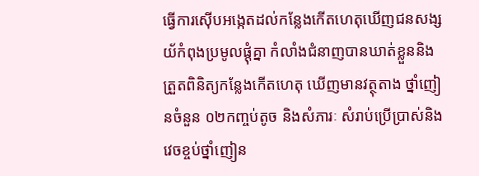ធ្វើការស៊ើបអង្កេតដល់កន្លែងកើតហេតុឃើញជនសង្សយ័កំពុងប្រមូលផ្តុំគ្នា កំលាំងជំនាញបានឃាត់ខ្លួននិងត្រួតពិនិត្យកន្លែងកើតហេតុ ឃើញមានវត្ថុតាង ថ្នាំញៀនចំនួន ០២កញ្ចប់តូច និងសំភារៈ សំរាប់ប្រើប្រាស់និងវេចខ្ចប់ថ្នាំញៀន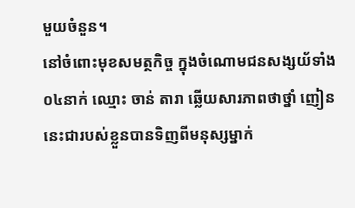មួយចំនួន។
នៅចំពោះមុខសមត្ថកិច្ច ក្នុងចំណោមជនសង្សយ័ទាំង០៤នាក់ ឈ្មោះ ចាន់ តារា ឆ្លើយសារភាពថាថ្នាំ ញៀននេះជារបស់ខ្លួនបានទិញពីមនុស្សម្នាក់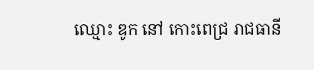ឈ្មោះ ឌូក នៅ កោះពេជ្រ រាជធានី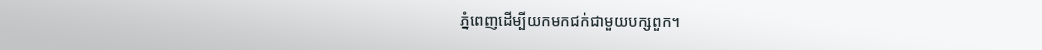ភ្នំពេញដើម្បីយកមកជក់ជាមួយបក្សពួក។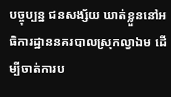បច្ចុប្បន្ន ជនសង្ស័យ ឃាត់ខ្លួននៅអធិការដ្ឋាននគរបាលស្រុកល្វាឯម ដើម្បីចាត់ការប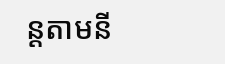ន្តតាមនី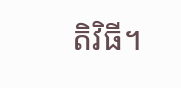តិវិធី។